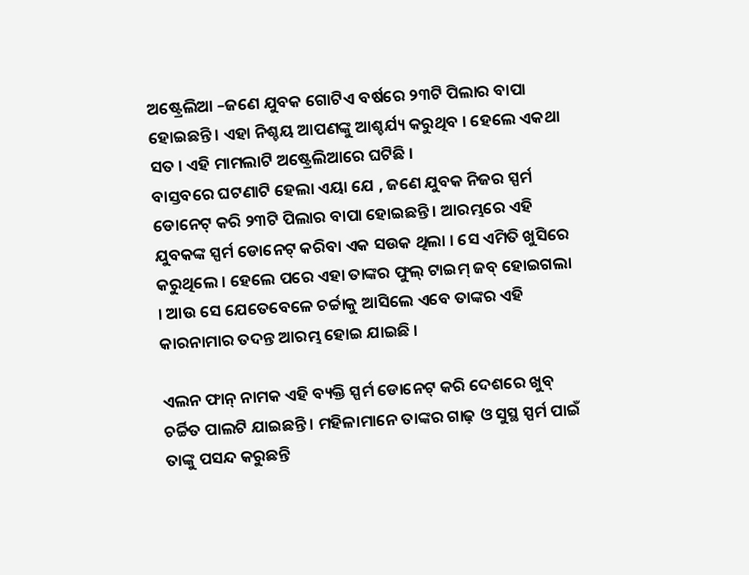ଅଷ୍ଟ୍ରେଲିଆ –ଜଣେ ଯୁବକ ଗୋଟିଏ ବର୍ଷରେ ୨୩ଟି ପିଲାର ବାପା ହୋଇଛନ୍ତି । ଏହା ନିଶ୍ଚୟ ଆପଣଙ୍କୁ ଆଶ୍ଚର୍ଯ୍ୟ କରୁଥିବ । ହେଲେ ଏକଥା ସତ । ଏହି ମାମଲାଟି ଅଷ୍ଟ୍ରେଲିଆରେ ଘଟିଛି ।
ବାସ୍ତବରେ ଘଟଣାଟି ହେଲା ଏୟା ଯେ , ଜଣେ ଯୁବକ ନିଜର ସ୍ପର୍ମ ଡୋନେଟ୍ କରି ୨୩ଟି ପିଲାର ବାପା ହୋଇଛନ୍ତି । ଆରମ୍ଭରେ ଏହି ଯୁବକଙ୍କ ସ୍ପର୍ମ ଡୋନେଟ୍ କରିବା ଏକ ସଉକ ଥିଲା । ସେ ଏମିତି ଖୁସିରେ କରୁଥିଲେ । ହେଲେ ପରେ ଏହା ତାଙ୍କର ଫୁଲ୍ ଟାଇମ୍ ଜବ୍ ହୋଇଗଲା । ଆଉ ସେ ଯେତେବେଳେ ଚର୍ଚ୍ଚାକୁ ଆସିଲେ ଏବେ ତାଙ୍କର ଏହି କାରନାମାର ତଦନ୍ତ ଆରମ୍ଭ ହୋଇ ଯାଇଛି ।

ଏଲନ ଫାନ୍ ନାମକ ଏହି ବ୍ୟକ୍ତି ସ୍ପର୍ମ ଡୋନେଟ୍ କରି ଦେଶରେ ଖୁବ୍ ଚର୍ଚ୍ଚିତ ପାଲଟି ଯାଇଛନ୍ତି । ମହିଳାମାନେ ତାଙ୍କର ଗାଢ଼ ଓ ସୁସ୍ଥ ସ୍ପର୍ମ ପାଇଁ ତାଙ୍କୁ ପସନ୍ଦ କରୁଛନ୍ତି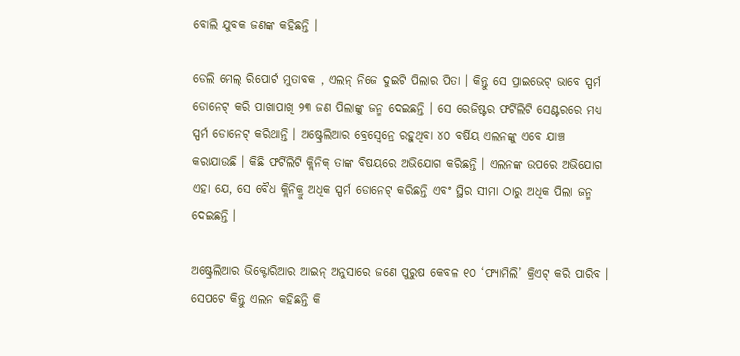ବୋଲି ଯୁବକ ଜଣଙ୍କ କହିଛନ୍ତି ।

ଡେଲି ମେଲ୍ ରିପୋର୍ଟ ମୁତାବକ , ଏଲନ୍ ନିଜେ ଦୁଇଟି ପିଲାର ପିତା । କିନ୍ତୁ ସେ ପ୍ରାଇଭେଟ୍ ଭାବେ ସ୍ପର୍ମ ଡୋନେଟ୍ କରି ପାଖାପାଖି ୨୩ ଜଣ ପିଲାଙ୍କୁ ଜନ୍ମ ଦେଇଛନ୍ତି । ସେ ରେଜିଷ୍ଟର ଫର୍ଟିଲିଟି ସେଣ୍ଟରରେ ମଧ୍ୟ ସ୍ପର୍ମ ଡୋନେଟ୍ କରିଥାନ୍ତି । ଅଷ୍ଟ୍ରେଲିଆର ବ୍ରେସ୍ବେନ୍ରେ ରହୁଥିବା ୪୦ ବର୍ଷିୟ ଏଲନଙ୍କୁ ଏବେ ଯାଞ୍ଚ କରାଯାଉଛି । କିଛି ଫର୍ଟିଲିଟି କ୍ଲିନିକ୍ ତାଙ୍କ ବିଷୟରେ ଅଭିଯୋଗ କରିଛନ୍ତି । ଏଲନଙ୍କ ଉପରେ ଅଭିଯୋଗ ଏହା ଯେ, ସେ ବୈଧ କ୍ଲିନିକ୍ରୁ ଅଧିକ ସ୍ପର୍ମ ଡୋନେଟ୍ କରିଛନ୍ତି ଏବଂ ସ୍ଥିର ସୀମା ଠାରୁ ଅଧିକ ପିଲା ଜନ୍ମ ଦେଇଛନ୍ତି ।

ଅଷ୍ଟ୍ରେଲିଆର ଭିକ୍ଟୋରିଆର ଆଇନ୍ ଅନୁସାରେ ଜଣେ ପୁରୁଷ କେବଳ ୧୦ ‘ଫ୍ୟାମିଲି’ କ୍ରିଏଟ୍ କରି ପାରିବ । ସେପଟେ କିନ୍ତୁ ଏଲନ କହିଛନ୍ତି କି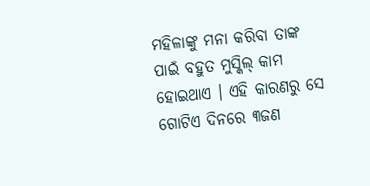ମହିଳାଙ୍କୁ ମନା କରିବା ତାଙ୍କ ପାଇଁ ବହୁତ ମୁସ୍କିଲ୍ କାମ ହୋଇଥାଏ । ଏହି କାରଣରୁ ସେ ଗୋଟିଏ ଦିନରେ ୩ଜଣ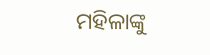ମହିଳାଙ୍କୁ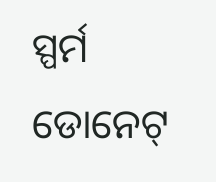ସ୍ପର୍ମ ଡୋନେଟ୍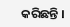କରିଛନ୍ତି ।